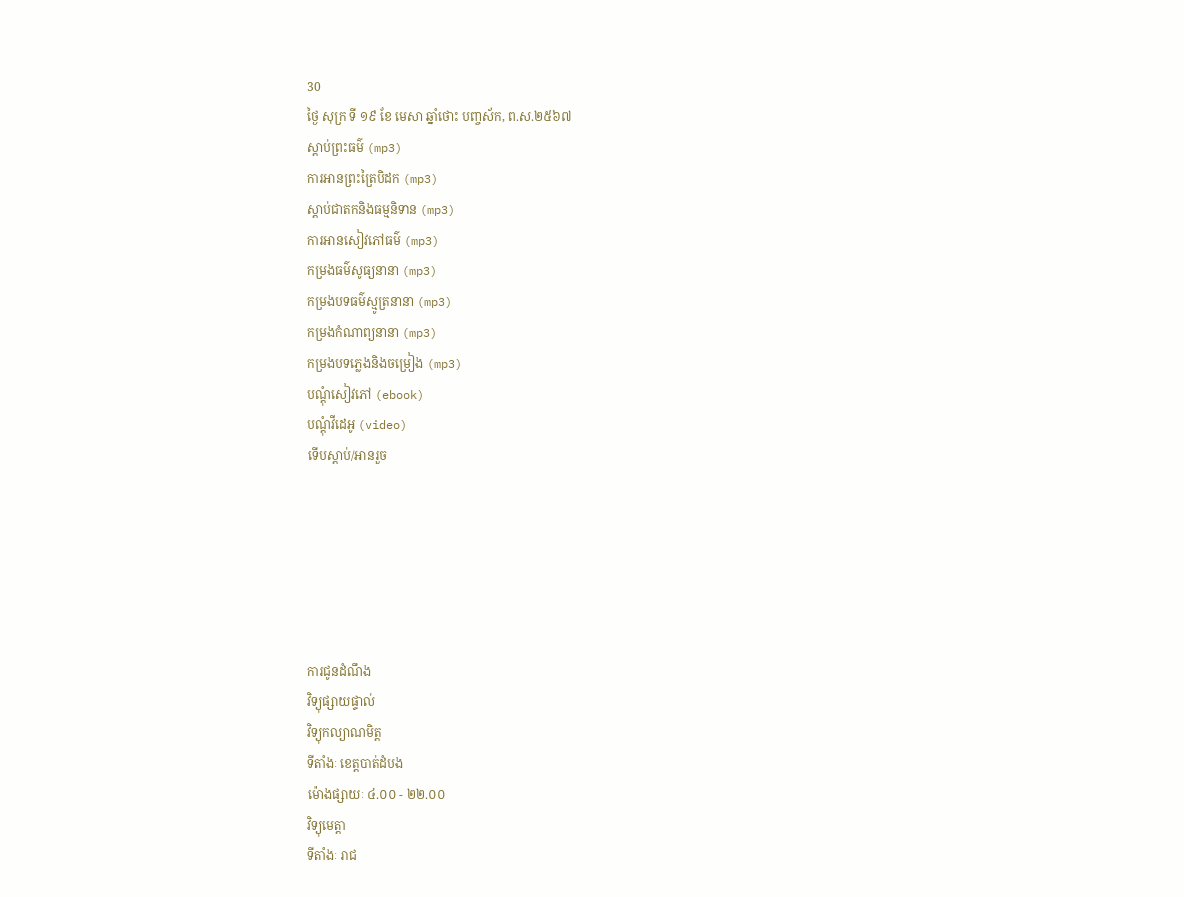30
ថ្ងៃ សុក្រ ទី ១៩ ខែ មេសា ឆ្នាំថោះ បញ្ចស័ក, ព.ស.២៥៦៧
ស្តាប់ព្រះធម៌ (mp3)
ការអានព្រះត្រៃបិដក (mp3)
ស្តាប់ជាតកនិងធម្មនិទាន (mp3)
ការអានសៀវភៅធម៌ (mp3)
កម្រងធម៌សូធ្យនានា (mp3)
កម្រងបទធម៌ស្មូត្រនានា (mp3)
កម្រងកំណាព្យនានា (mp3)
កម្រងបទភ្លេងនិងចម្រៀង (mp3)
បណ្តុំសៀវភៅ (ebook)
បណ្តុំវីដេអូ (video)
ទើបស្តាប់/អានរួច






ការជូនដំណឹង
វិទ្យុផ្សាយផ្ទាល់
វិទ្យុកល្យាណមិត្ត
ទីតាំងៈ ខេត្តបាត់ដំបង
ម៉ោងផ្សាយៈ ៤.០០ - ២២.០០
វិទ្យុមេត្តា
ទីតាំងៈ រាជ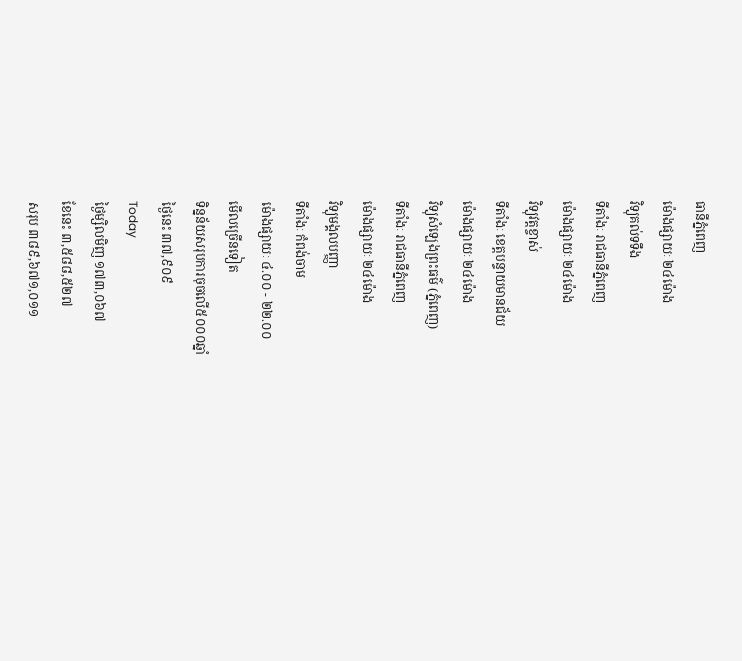ធានីភ្នំពេញ
ម៉ោងផ្សាយៈ ២៤ម៉ោង
វិទ្យុគល់ទទឹង
ទីតាំងៈ រាជធានីភ្នំពេញ
ម៉ោងផ្សាយៈ ២៤ម៉ោង
វិទ្យុវត្តខ្ចាស់
ទីតាំងៈ ខេត្តបន្ទាយមានជ័យ
ម៉ោងផ្សាយៈ ២៤ម៉ោង
វិទ្យុសំឡេងព្រះធម៌ (ភ្នំពេញ)
ទីតាំងៈ រាជធានីភ្នំពេញ
ម៉ោងផ្សាយៈ ២៤ម៉ោង
វិទ្យុមង្គលបញ្ញា
ទីតាំងៈ កំពង់ចាម
ម៉ោងផ្សាយៈ ៤.០០ - ២២.០០
មើលច្រើនទៀត
ទិន្នន័យសរុបការចុចលើ៥០០០ឆ្នាំ
ថ្ងៃនេះ ៣៧,៩០៩
Today
ថ្ងៃម្សិលមិញ ១៧៣,០៦៧
ខែនេះ ៣,៥៨៨,៥២៧
សរុប ៣៨៩,៦៧១,០១១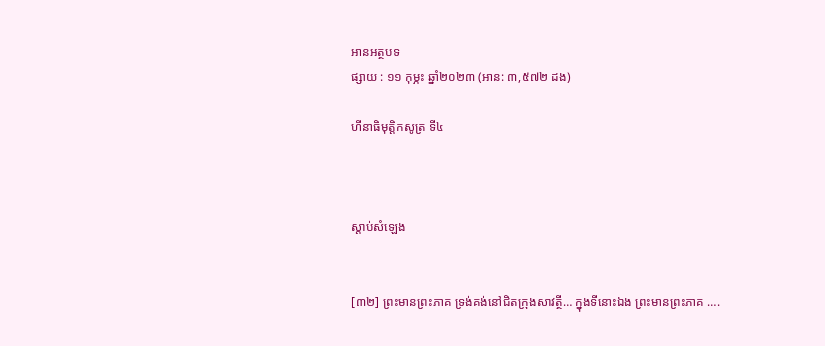អានអត្ថបទ
ផ្សាយ : ១១ កុម្ភះ ឆ្នាំ២០២៣ (អាន: ៣,៥៧២ ដង)

ហីនាធិមុត្តិកសូត្រ ទី៤



ស្តាប់សំឡេង


[៣២] ព្រះមានព្រះភាគ ទ្រង់គង់នៅជិតក្រុងសាវត្ថី… ក្នុងទីនោះឯង ព្រះមានព្រះភាគ ….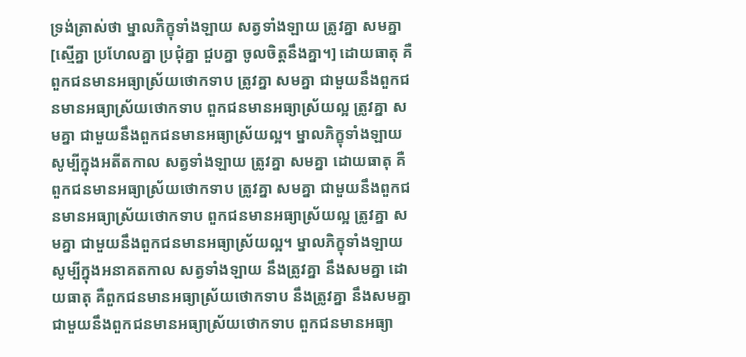ទ្រង់ត្រាស់ថា ម្នាលភិក្ខុទាំងឡាយ សត្វទាំងឡាយ ត្រូវគ្នា សមគ្នា [ស្មើគ្នា ប្រហែលគ្នា ប្រជុំគ្នា ជួបគ្នា ចូលចិត្តនឹងគ្នា។] ដោយធាតុ គឺពួកជនមានអធ្យាស្រ័យថោកទាប ត្រូវគ្នា សមគ្នា ជាមួយនឹងពួកជនមានអធ្យាស្រ័យថោកទាប ពួកជនមានអធ្យាស្រ័យល្អ ត្រូវគ្នា សមគ្នា ជាមួយនឹងពួកជនមានអធ្យាស្រ័យល្អ។ ម្នាលភិក្ខុទាំងឡាយ សូម្បីក្នុងអតីតកាល សត្វទាំងឡាយ ត្រូវគ្នា សមគ្នា ដោយធាតុ គឺពួកជនមានអធ្យាស្រ័យថោកទាប ត្រូវគ្នា សមគ្នា ជាមួយនឹងពួកជនមានអធ្យាស្រ័យថោកទាប ពួកជនមានអធ្យាស្រ័យល្អ ត្រូវគ្នា សមគ្នា ជាមួយនឹងពួកជនមានអធ្យាស្រ័យល្អ។ ម្នាលភិក្ខុទាំងឡាយ សូម្បីក្នុងអនាគតកាល សត្វទាំងឡាយ នឹងត្រូវគ្នា នឹងសមគ្នា ដោយធាតុ គឺពួកជនមានអធ្យាស្រ័យថោកទាប នឹងត្រូវគ្នា នឹងសមគ្នា ជាមួយនឹងពួកជនមានអធ្យាស្រ័យថោកទាប ពួកជនមានអធ្យា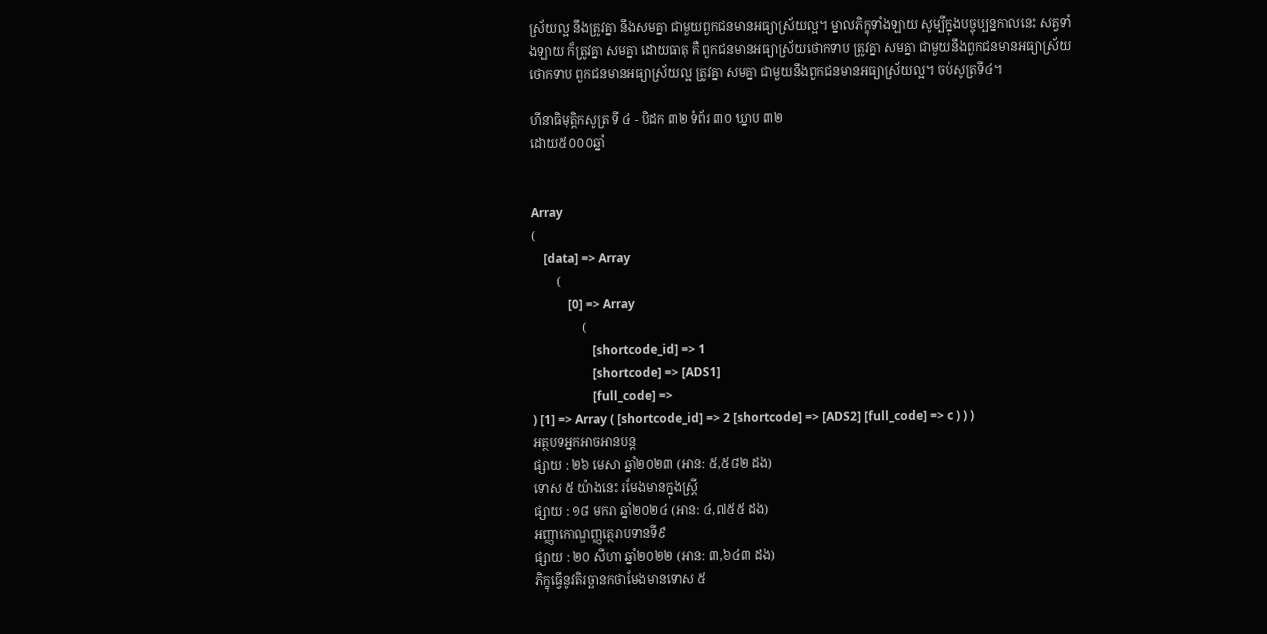ស្រ័យល្អ នឹងត្រូវគ្នា នឹងសមគ្នា ជាមួយពួកជនមានអធ្យាស្រ័យល្អ។ ម្នាលភិក្ខុទាំងឡាយ សូម្បីក្នុងបច្ចុប្បន្នកាលនេះ សត្វទាំងឡាយ ក៏ត្រូវគ្នា សមគ្នា ដោយធាតុ គឺ ពួកជនមានអធ្យាស្រ័យថោកទាប ត្រូវគ្នា សមគ្នា ជាមួយនឹងពួកជនមានអធ្យាស្រ័យថោកទាប ពួកជនមានអធ្យាស្រ័យល្អ ត្រូវគ្នា សមគ្នា ជាមួយនឹងពួកជនមានអធ្យាស្រ័យល្អ។ ចប់សូត្រទី៤។

ហីនាធិមុត្តិកសូត្រ ទី ៤ - បិដក ៣២ ទំព័រ ៣០ ឃ្នាប ៣២
ដោយ៥០០០ឆ្នាំ


Array
(
    [data] => Array
        (
            [0] => Array
                (
                    [shortcode_id] => 1
                    [shortcode] => [ADS1]
                    [full_code] =>
) [1] => Array ( [shortcode_id] => 2 [shortcode] => [ADS2] [full_code] => c ) ) )
អត្ថបទអ្នកអាចអានបន្ត
ផ្សាយ : ២៦ មេសា ឆ្នាំ២០២៣ (អាន: ៥,៥៨២ ដង)
ទោស ៥ យ៉ាងនេះ រមែងមានក្នុងស្រ្តី
ផ្សាយ : ១៨ មករា ឆ្នាំ២០២៤ (អាន: ៤,៧៥៥ ដង)
អញ្ញាកោណ្ឌញ្ញត្ថេរាបទានទី៩
ផ្សាយ : ២០ សីហា ឆ្នាំ២០២២ (អាន: ៣,៦៤៣ ដង)
ភិក្ខុធ្វើនូវតិរច្ឆានកថាមែងមានទោស ៥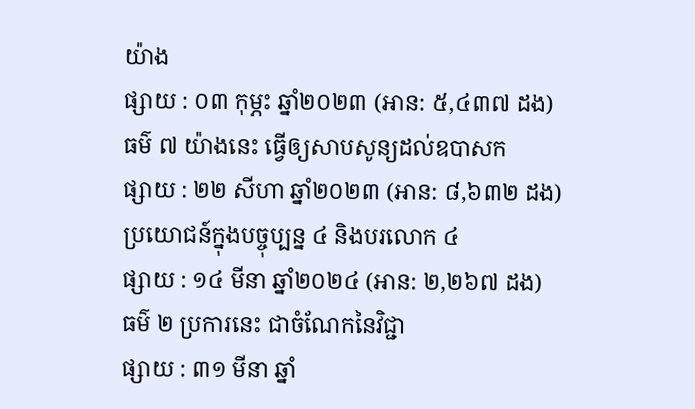យ៉ាង
ផ្សាយ : ០៣ កុម្ភះ ឆ្នាំ២០២៣ (អាន: ៥,៤៣៧ ដង)
ធម៌ ៧ យ៉ាងនេះ ធ្វើឲ្យសាបសូន្យដល់ឧបាសក
ផ្សាយ : ២២ សីហា ឆ្នាំ២០២៣ (អាន: ៨,៦៣២ ដង)
ប្រយោជន៍ក្នុងបច្ចុប្បន្ន ៤ និងបរលោក ៤
ផ្សាយ : ១៤ មីនា ឆ្នាំ២០២៤ (អាន: ២,២៦៧ ដង)
ធម៌ ២ ប្រការនេះ ជាចំណែកនៃវិជ្ជា
ផ្សាយ : ៣១ មីនា ឆ្នាំ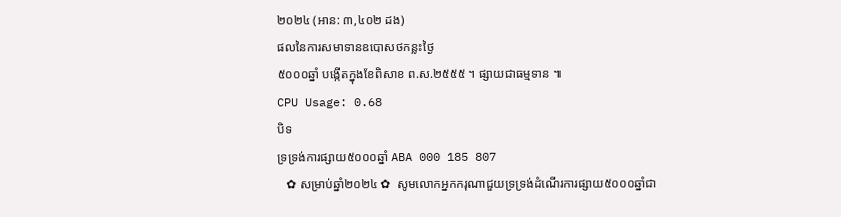២០២៤ (អាន: ៣,៤០២ ដង)
ផលនៃការសមាទានឧបេាសថកន្លះថ្ងៃ
៥០០០ឆ្នាំ បង្កើតក្នុងខែពិសាខ ព.ស.២៥៥៥ ។ ផ្សាយជាធម្មទាន ៕
CPU Usage: 0.68
បិទ
ទ្រទ្រង់ការផ្សាយ៥០០០ឆ្នាំ ABA 000 185 807
   ✿ សម្រាប់ឆ្នាំ២០២៤ ✿  សូមលោកអ្នកករុណាជួយទ្រទ្រង់ដំណើរការផ្សាយ៥០០០ឆ្នាំជា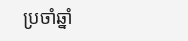ប្រចាំឆ្នាំ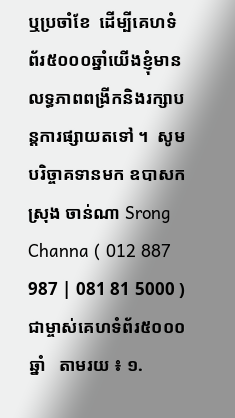ឬប្រចាំខែ  ដើម្បីគេហទំព័រ៥០០០ឆ្នាំយើងខ្ញុំមានលទ្ធភាពពង្រីកនិងរក្សាបន្តការផ្សាយតទៅ ។  សូមបរិច្ចាគទានមក ឧបាសក ស្រុង ចាន់ណា Srong Channa ( 012 887 987 | 081 81 5000 )  ជាម្ចាស់គេហទំព័រ៥០០០ឆ្នាំ   តាមរយ ៖ ១.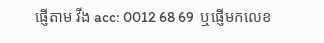ផ្ញើតាម វីង acc: 0012 68 69  ឬផ្ញើមកលេខ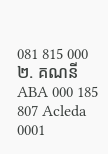081 815 000 ២. គណនី ABA 000 185 807 Acleda 0001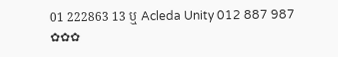01 222863 13 ឬ Acleda Unity 012 887 987  ✿✿✿